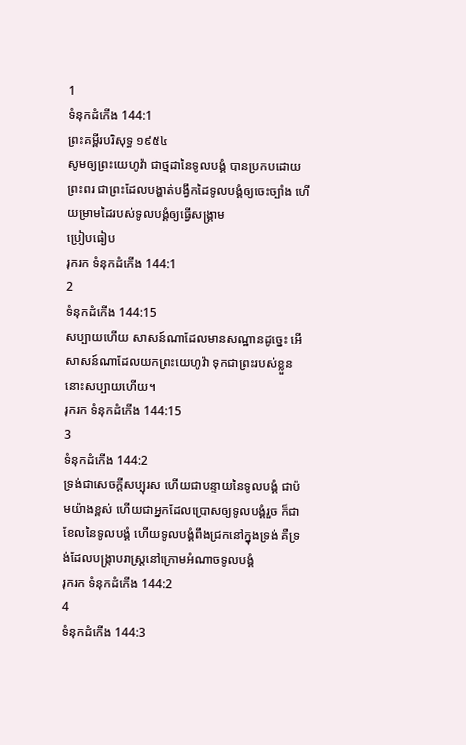1
ទំនុកដំកើង 144:1
ព្រះគម្ពីរបរិសុទ្ធ ១៩៥៤
សូមឲ្យព្រះយេហូវ៉ា ជាថ្មដានៃទូលបង្គំ បានប្រកបដោយព្រះពរ ជាព្រះដែលបង្ហាត់បង្វឹកដៃទូលបង្គំឲ្យចេះច្បាំង ហើយម្រាមដៃរបស់ទូលបង្គំឲ្យធ្វើសង្រ្គាម
ប្រៀបធៀប
រុករក ទំនុកដំកើង 144:1
2
ទំនុកដំកើង 144:15
សប្បាយហើយ សាសន៍ណាដែលមានសណ្ឋានដូច្នេះ អើ សាសន៍ណាដែលយកព្រះយេហូវ៉ា ទុកជាព្រះរបស់ខ្លួន នោះសប្បាយហើយ។
រុករក ទំនុកដំកើង 144:15
3
ទំនុកដំកើង 144:2
ទ្រង់ជាសេចក្ដីសប្បុរស ហើយជាបន្ទាយនៃទូលបង្គំ ជាប៉មយ៉ាងខ្ពស់ ហើយជាអ្នកដែលប្រោសឲ្យទូលបង្គំរួច ក៏ជាខែលនៃទូលបង្គំ ហើយទូលបង្គំពឹងជ្រកនៅក្នុងទ្រង់ គឺទ្រង់ដែលបង្ក្រាបរាស្ត្រនៅក្រោមអំណាចទូលបង្គំ
រុករក ទំនុកដំកើង 144:2
4
ទំនុកដំកើង 144:3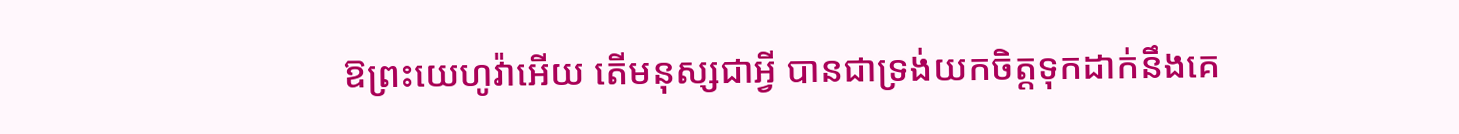ឱព្រះយេហូវ៉ាអើយ តើមនុស្សជាអ្វី បានជាទ្រង់យកចិត្តទុកដាក់នឹងគេ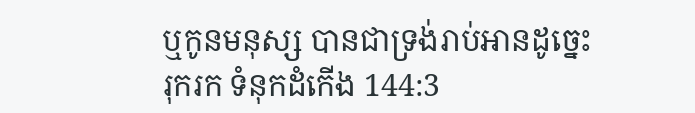ឬកូនមនុស្ស បានជាទ្រង់រាប់អានដូច្នេះ
រុករក ទំនុកដំកើង 144:3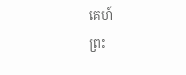គេហ៍
ព្រះ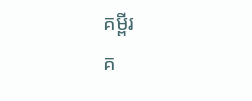គម្ពីរ
គ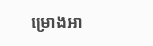ម្រោងអា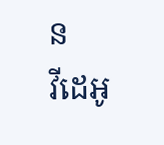ន
វីដេអូ